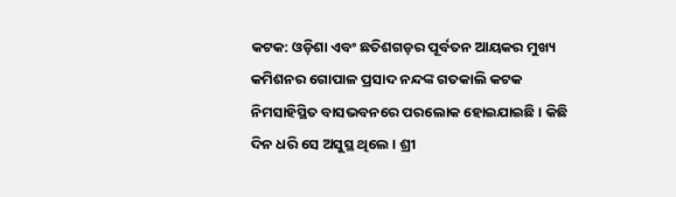କଟକ: ଓଡ଼ିଶା ଏବଂ ଛତିଶଗଡ଼ର ପୂର୍ବତନ ଆୟକର ମୁଖ୍ୟ କମିଶନର ଗୋପାଳ ପ୍ରସାଦ ନନ୍ଦଙ୍କ ଗତକାଲି କଟକ ନିମସାହିସ୍ଥିତ ବାସଭବନରେ ପରଲୋକ ହୋଇଯାଇଛି । କିଛି ଦିନ ଧରି ସେ ଅସୁସ୍ଥ ଥିଲେ । ଶ୍ରୀ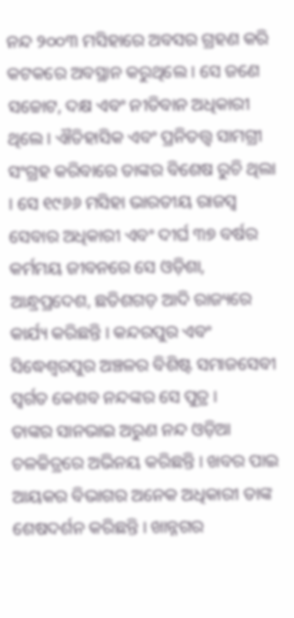ନନ୍ଦ ୨୦୦୩ ମସିହାରେ ଅବସର ଗ୍ରହଣ କରି କଟକରେ ଅବସ୍ଥାନ କରୁଥିଲେ । ସେ ଜଣେ ସଚ୍ଚୋଟ, ଦକ୍ଷ ଏବଂ ନୀତିବାନ ଅଧିକାରୀ ଥିଲେ । ଐତିହାସିକ ଏବଂ ପ୍ରନିତତ୍ତ୍ୱ ସାମଗ୍ରୀ ସଂଗ୍ରହ କରିବାରେ ତାଙ୍କର ବିଶେଷ ରୁଚି ଥିଲା । ସେ ୧୯୬୬ ମସିହା ଭାରତୀୟ ରାଜସ୍ୱ ସେବାର ଅଧିକାରୀ ଏବଂ ଦୀର୍ଘ ୩୭ ବର୍ଷର କର୍ମମୟ ଜୀବନରେ ସେ ଓଡ଼ିଶା, ଆନ୍ଧ୍ରପ୍ରଦେଶ, ଛତିଶଗଡ଼ ଆଦି ରାଜ୍ୟରେ କାର୍ଯ୍ୟ କରିଛନ୍ତି । କନ୍ଦରପୁର ଏବଂ ସିଦ୍ଧେଶ୍ୱରପୁର ଅଞ୍ଚଳର ବିଶିଷ୍ଟ ସମାଜସେବୀ ସ୍ୱର୍ଗତ କେଶବ ନନ୍ଦଙ୍କର ସେ ପୁତ୍ର ।
ତାଙ୍କର ସାନଭାଇ ଅରୁଣ ନନ୍ଦ ଓଡ଼ିଆ ଚଳଚ୍ଚିତ୍ରରେ ଅଭିନୟ କରିଛନ୍ତି । ଖବର ପାଇ ଆୟକର ବିଭାଗର ଅନେକ ଅଧିକାରୀ ତାଙ୍କ ଶେଷଦର୍ଶନ କରିଛନ୍ତି । ଖାନ୍ନଗର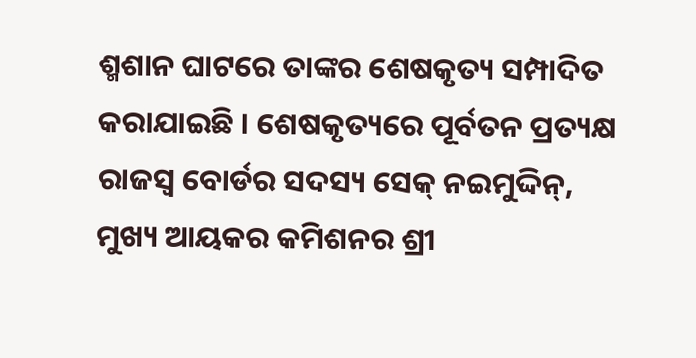ଶ୍ମଶାନ ଘାଟରେ ତାଙ୍କର ଶେଷକୃତ୍ୟ ସମ୍ପାଦିତ କରାଯାଇଛି । ଶେଷକୃତ୍ୟରେ ପୂର୍ବତନ ପ୍ରତ୍ୟକ୍ଷ ରାଜସ୍ୱ ବୋର୍ଡର ସଦସ୍ୟ ସେକ୍ ନଇମୁଦ୍ଦିନ୍, ମୁଖ୍ୟ ଆୟକର କମିଶନର ଶ୍ରୀ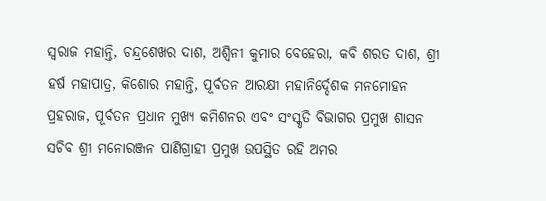ସ୍ୱରାଜ ମହାନ୍ତି, ଚନ୍ଦ୍ରଶେଖର ଦାଶ, ଅଶ୍ୱିନୀ କୁମାର ବେହେରା, କବି ଶରତ ଦାଶ, ଶ୍ରୀ ହର୍ଷ ମହାପାତ୍ର, କିଶୋର ମହାନ୍ତି, ପୂର୍ବତନ ଆରକ୍ଷୀ ମହାନିର୍ଦ୍ଦେଶକ ମନମୋହନ ପ୍ରହରାଜ, ପୂର୍ବତନ ପ୍ରଧାନ ମୁଖ୍ୟ କମିଶନର ଏବଂ ସଂସ୍କୃତି ବିଭାଗର ପ୍ରମୁଖ ଶାସନ ସଚିବ ଶ୍ରୀ ମନୋରଞ୍ଜନ ପାଣିଗ୍ରାହୀ ପ୍ରମୁଖ ଉପସ୍ଥିତ ରହି ଅମର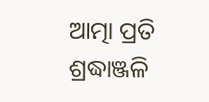ଆତ୍ମା ପ୍ରତି ଶ୍ରଦ୍ଧାଞ୍ଜଳି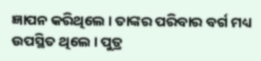ଜ୍ଞାପନ କରିଥିଲେ । ତାଙ୍କର ପରିବାର ବର୍ଗ ମଧ୍ୟ ଉପସ୍ଥିତ ଥିଲେ । ପୁତ୍ର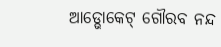ଆଡ୍ଭୋକେଟ୍ ଗୌରବ ନନ୍ଦ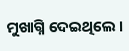ମୁଖାଗ୍ନି ଦେଇଥିଲେ ।